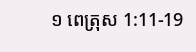១ ពេត្រុស 1:11-19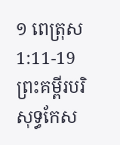១ ពេត្រុស 1:11-19 ព្រះគម្ពីរបរិសុទ្ធកែស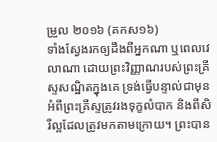ម្រួល ២០១៦ (គកស១៦)
ទាំងស្វែងរកឲ្យដឹងពីអ្នកណា ឬពេលវេលាណា ដោយព្រះវិញ្ញាណរបស់ព្រះគ្រីស្ទសណ្ឋិតក្នុងគេ ទ្រង់ធ្វើបន្ទាល់ជាមុន អំពីព្រះគ្រីស្ទត្រូវរងទុក្ខលំបាក និងពីសិរីល្អដែលត្រូវមកតាមក្រោយ។ ព្រះបាន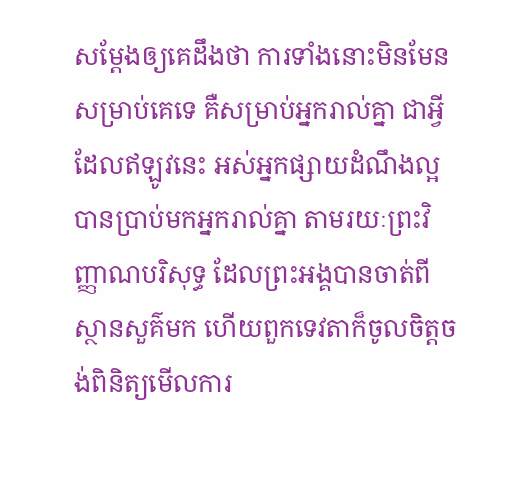សម្តែងឲ្យគេដឹងថា ការទាំងនោះមិនមែនសម្រាប់គេទេ គឺសម្រាប់អ្នករាល់គ្នា ជាអ្វីដែលឥឡូវនេះ អស់អ្នកផ្សាយដំណឹងល្អបានប្រាប់មកអ្នករាល់គ្នា តាមរយៈព្រះវិញ្ញាណបរិសុទ្ធ ដែលព្រះអង្គបានចាត់ពីស្ថានសួគ៌មក ហើយពួកទេវតាក៏ចូលចិត្តចង់ពិនិត្យមើលការ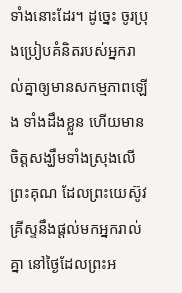ទាំងនោះដែរ។ ដូច្នេះ ចូរប្រុងប្រៀបគំនិតរបស់អ្នករាល់គ្នាឲ្យមានសកម្មភាពឡើង ទាំងដឹងខ្លួន ហើយមានចិត្តសង្ឃឹមទាំងស្រុងលើព្រះគុណ ដែលព្រះយេស៊ូវគ្រីស្ទនឹងផ្តល់មកអ្នករាល់គ្នា នៅថ្ងៃដែលព្រះអ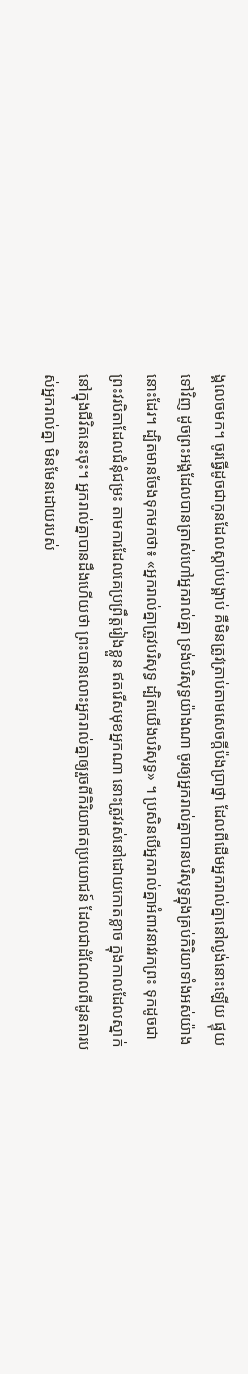ង្គលេចមក។ ចូរធ្វើដូចជាកូនដែលស្តាប់បង្គាប់ គឺមិនត្រូវត្រាប់តាមសេចក្តីប៉ងប្រាថ្នា ដែលពីដើមអ្នករាល់គ្នានៅល្ងង់នោះឡើយ ផ្ទុយទៅវិញ ដូចព្រះអង្គដែលបានត្រាស់ហៅអ្នករាល់គ្នា ទ្រង់បរិសុទ្ធយ៉ាងណា ចូរឲ្យអ្នករាល់គ្នាបានបរិសុទ្ធក្នុងគ្រប់កិរិយាទាំងអស់យ៉ាងនោះដែរ។ ដ្បិតមានចែងទុកមកថា៖ «អ្នករាល់គ្នាត្រូវបរិសុទ្ធ ដ្បិតយើងបរិសុទ្ធ» ។ ប្រសិនបើអ្នករាល់គ្នាអំពាវនាវរកព្រះ ទុកដូចជាព្រះវរបិតាដែលជំនុំជម្រះ តាមការដែលគេប្រព្រឹត្តរៀងខ្លួន ឥតរើសមុខអ្នកណា នោះត្រូវរស់នៅដោយកោតខ្លាច ក្នុងកាលដែលស្នាក់នៅក្នុងជីវិតនេះចុះ។ អ្នករាល់គ្នាបានដឹងហើយថា ព្រះបានលោះអ្នករាល់គ្នាឲ្យរួចពីកិរិយាឥតប្រយោជន៍ ដែលជាដំណែលពីដូនតារបស់អ្នករាល់គ្នា មិនមែនដោយរបស់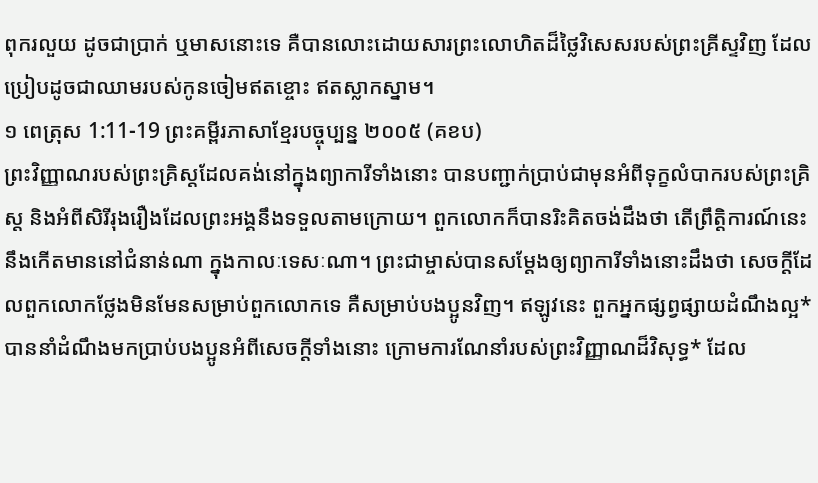ពុករលួយ ដូចជាប្រាក់ ឬមាសនោះទេ គឺបានលោះដោយសារព្រះលោហិតដ៏ថ្លៃវិសេសរបស់ព្រះគ្រីស្ទវិញ ដែលប្រៀបដូចជាឈាមរបស់កូនចៀមឥតខ្ចោះ ឥតស្លាកស្នាម។
១ ពេត្រុស 1:11-19 ព្រះគម្ពីរភាសាខ្មែរបច្ចុប្បន្ន ២០០៥ (គខប)
ព្រះវិញ្ញាណរបស់ព្រះគ្រិស្តដែលគង់នៅក្នុងព្យាការីទាំងនោះ បានបញ្ជាក់ប្រាប់ជាមុនអំពីទុក្ខលំបាករបស់ព្រះគ្រិស្ត និងអំពីសិរីរុងរឿងដែលព្រះអង្គនឹងទទួលតាមក្រោយ។ ពួកលោកក៏បានរិះគិតចង់ដឹងថា តើព្រឹត្តិការណ៍នេះនឹងកើតមាននៅជំនាន់ណា ក្នុងកាលៈទេសៈណា។ ព្រះជាម្ចាស់បានសម្តែងឲ្យព្យាការីទាំងនោះដឹងថា សេចក្ដីដែលពួកលោកថ្លែងមិនមែនសម្រាប់ពួកលោកទេ គឺសម្រាប់បងប្អូនវិញ។ ឥឡូវនេះ ពួកអ្នកផ្សព្វផ្សាយដំណឹងល្អ*បាននាំដំណឹងមកប្រាប់បងប្អូនអំពីសេចក្ដីទាំងនោះ ក្រោមការណែនាំរបស់ព្រះវិញ្ញាណដ៏វិសុទ្ធ* ដែល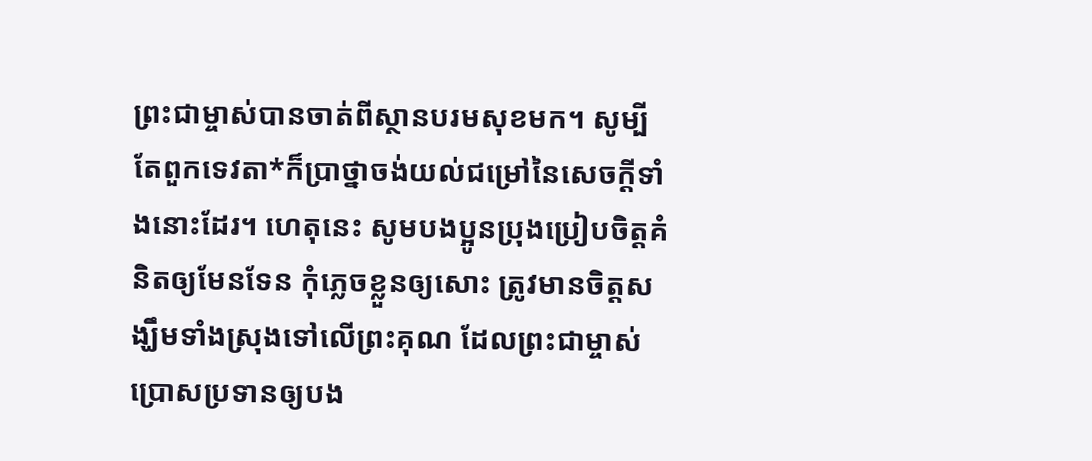ព្រះជាម្ចាស់បានចាត់ពីស្ថានបរមសុខមក។ សូម្បីតែពួកទេវតា*ក៏ប្រាថ្នាចង់យល់ជម្រៅនៃសេចក្ដីទាំងនោះដែរ។ ហេតុនេះ សូមបងប្អូនប្រុងប្រៀបចិត្តគំនិតឲ្យមែនទែន កុំភ្លេចខ្លួនឲ្យសោះ ត្រូវមានចិត្តសង្ឃឹមទាំងស្រុងទៅលើព្រះគុណ ដែលព្រះជាម្ចាស់ប្រោសប្រទានឲ្យបង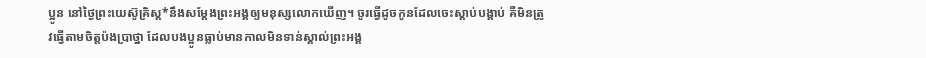ប្អូន នៅថ្ងៃព្រះយេស៊ូគ្រិស្ត*នឹងសម្តែងព្រះអង្គឲ្យមនុស្សលោកឃើញ។ ចូរធ្វើដូចកូនដែលចេះស្ដាប់បង្គាប់ គឺមិនត្រូវធ្វើតាមចិត្តប៉ងប្រាថ្នា ដែលបងប្អូនធ្លាប់មានកាលមិនទាន់ស្គាល់ព្រះអង្គ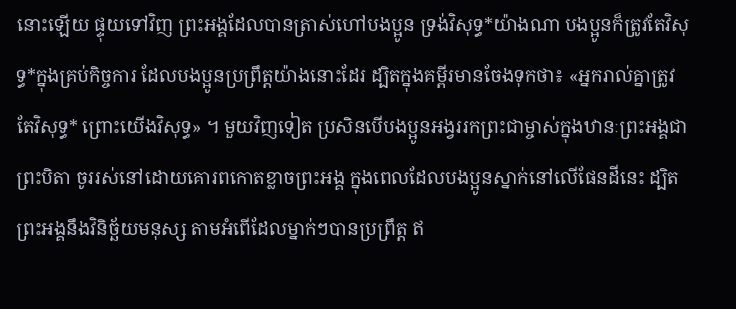នោះឡើយ ផ្ទុយទៅវិញ ព្រះអង្គដែលបានត្រាស់ហៅបងប្អូន ទ្រង់វិសុទ្ធ*យ៉ាងណា បងប្អូនក៏ត្រូវតែវិសុទ្ធ*ក្នុងគ្រប់កិច្ចការ ដែលបងប្អូនប្រព្រឹត្តយ៉ាងនោះដែរ ដ្បិតក្នុងគម្ពីរមានចែងទុកថា៖ «អ្នករាល់គ្នាត្រូវតែវិសុទ្ធ* ព្រោះយើងវិសុទ្ធ» ។ មួយវិញទៀត ប្រសិនបើបងប្អូនអង្វររកព្រះជាម្ចាស់ក្នុងឋានៈព្រះអង្គជាព្រះបិតា ចូររស់នៅដោយគោរពកោតខ្លាចព្រះអង្គ ក្នុងពេលដែលបងប្អូនស្នាក់នៅលើផែនដីនេះ ដ្បិតព្រះអង្គនឹងវិនិច្ឆ័យមនុស្ស តាមអំពើដែលម្នាក់ៗបានប្រព្រឹត្ត ឥ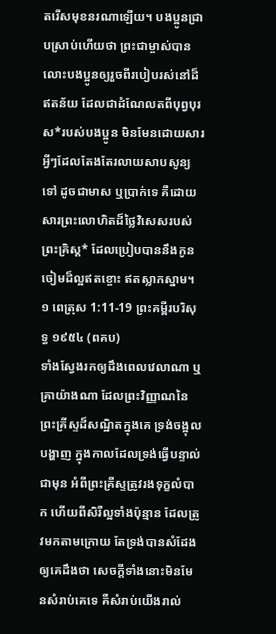តរើសមុខនរណាឡើយ។ បងប្អូនជ្រាបស្រាប់ហើយថា ព្រះជាម្ចាស់បានលោះបងប្អូនឲ្យរួចពីរបៀបរស់នៅដ៏ឥតន័យ ដែលជាដំណែលតពីបុព្វបុរស*របស់បងប្អូន មិនមែនដោយសារអ្វីៗដែលតែងតែរលាយសាបសូន្យទៅ ដូចជាមាស ឬប្រាក់ទេ គឺដោយសារព្រះលោហិតដ៏ថ្លៃវិសេសរបស់ព្រះគ្រិស្ត* ដែលប្រៀបបាននឹងកូនចៀមដ៏ល្អឥតខ្ចោះ ឥតស្លាកស្នាម។
១ ពេត្រុស 1:11-19 ព្រះគម្ពីរបរិសុទ្ធ ១៩៥៤ (ពគប)
ទាំងស្វែងរកឲ្យដឹងពេលវេលាណា ឬគ្រាយ៉ាងណា ដែលព្រះវិញ្ញាណនៃព្រះគ្រីស្ទដ៏សណ្ឋិតក្នុងគេ ទ្រង់ចង្អុលបង្ហាញ ក្នុងកាលដែលទ្រង់ធ្វើបន្ទាល់ជាមុន អំពីព្រះគ្រីស្ទត្រូវរងទុក្ខលំបាក ហើយពីសិរីល្អទាំងប៉ុន្មាន ដែលត្រូវមកតាមក្រោយ តែទ្រង់បានសំដែងឲ្យគេដឹងថា សេចក្ដីទាំងនោះមិនមែនសំរាប់គេទេ គឺសំរាប់យើងរាល់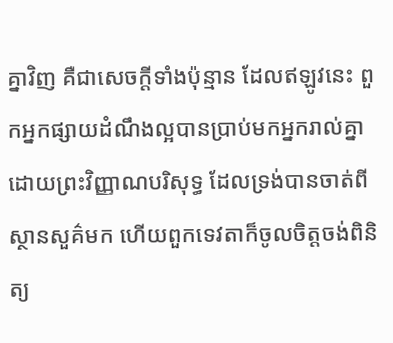គ្នាវិញ គឺជាសេចក្ដីទាំងប៉ុន្មាន ដែលឥឡូវនេះ ពួកអ្នកផ្សាយដំណឹងល្អបានប្រាប់មកអ្នករាល់គ្នា ដោយព្រះវិញ្ញាណបរិសុទ្ធ ដែលទ្រង់បានចាត់ពីស្ថានសួគ៌មក ហើយពួកទេវតាក៏ចូលចិត្តចង់ពិនិត្យ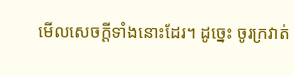មើលសេចក្ដីទាំងនោះដែរ។ ដូច្នេះ ចូរក្រវាត់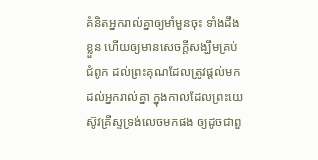គំនិតអ្នករាល់គ្នាឲ្យមាំមួនចុះ ទាំងដឹងខ្លួន ហើយឲ្យមានសេចក្ដីសង្ឃឹមគ្រប់ជំពូក ដល់ព្រះគុណដែលត្រូវផ្តល់មកដល់អ្នករាល់គ្នា ក្នុងកាលដែលព្រះយេស៊ូវគ្រីស្ទទ្រង់លេចមកផង ឲ្យដូចជាពួ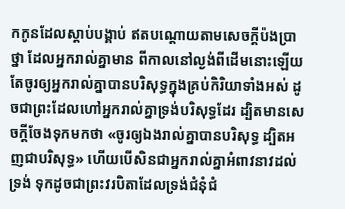កកូនដែលស្តាប់បង្គាប់ ឥតបណ្តោយតាមសេចក្ដីប៉ងប្រាថ្នា ដែលអ្នករាល់គ្នាមាន ពីកាលនៅល្ងង់ពីដើមនោះឡើយ តែចូរឲ្យអ្នករាល់គ្នាបានបរិសុទ្ធក្នុងគ្រប់កិរិយាទាំងអស់ ដូចជាព្រះដែលហៅអ្នករាល់គ្នាទ្រង់បរិសុទ្ធដែរ ដ្បិតមានសេចក្ដីចែងទុកមកថា «ចូរឲ្យឯងរាល់គ្នាបានបរិសុទ្ធ ដ្បិតអញជាបរិសុទ្ធ» ហើយបើសិនជាអ្នករាល់គ្នាអំពាវនាវដល់ទ្រង់ ទុកដូចជាព្រះវរបិតាដែលទ្រង់ជំនុំជំ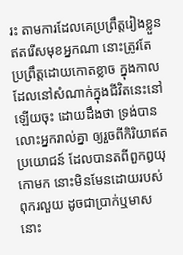រះ តាមការដែលគេប្រព្រឹត្តរៀងខ្លួន ឥតរើសមុខអ្នកណា នោះត្រូវតែប្រព្រឹត្តដោយកោតខ្លាច ក្នុងកាលដែលនៅសំណាក់ក្នុងជីវិតនេះនៅឡើយចុះ ដោយដឹងថា ទ្រង់បានលោះអ្នករាល់គ្នា ឲ្យរួចពីកិរិយាឥតប្រយោជន៍ ដែលបានតពីពួកឰយុកោមក នោះមិនមែនដោយរបស់ពុករលួយ ដូចជាប្រាក់ឬមាសនោះ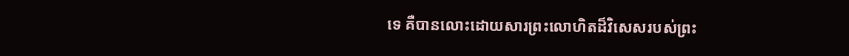ទេ គឺបានលោះដោយសារព្រះលោហិតដ៏វិសេសរបស់ព្រះ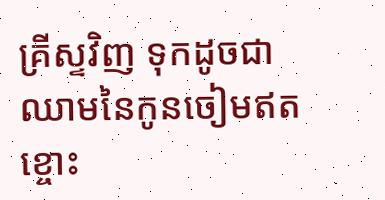គ្រីស្ទវិញ ទុកដូចជាឈាមនៃកូនចៀមឥតខ្ចោះ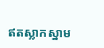ឥតស្លាកស្នាម